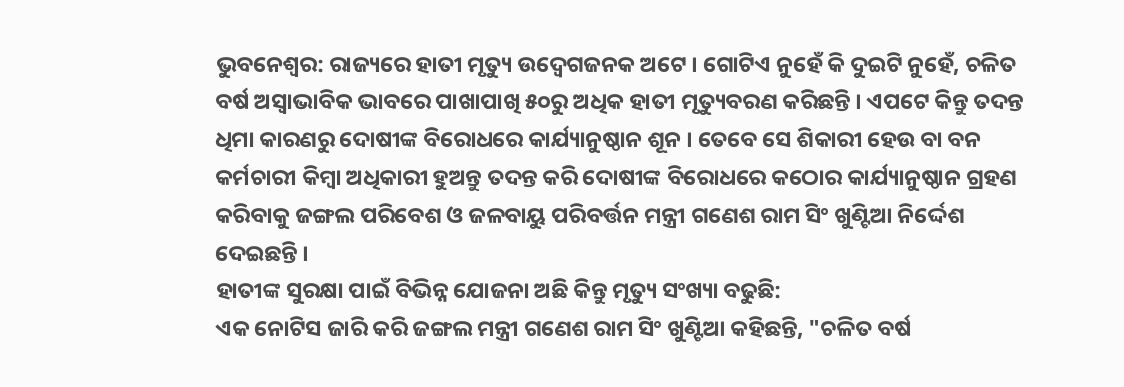ଭୁବନେଶ୍ବର: ରାଜ୍ୟରେ ହାତୀ ମୃତ୍ୟୁ ଉଦ୍ବେଗଜନକ ଅଟେ । ଗୋଟିଏ ନୁହେଁ କି ଦୁଇଟି ନୁହେଁ, ଚଳିତ ବର୍ଷ ଅସ୍ଵାଭାବିକ ଭାବରେ ପାଖାପାଖି ୫୦ରୁ ଅଧିକ ହାତୀ ମୃତ୍ୟୁବରଣ କରିଛନ୍ତି । ଏପଟେ କିନ୍ତୁ ତଦନ୍ତ ଧିମା କାରଣରୁ ଦୋଷୀଙ୍କ ବିରୋଧରେ କାର୍ଯ୍ୟାନୁଷ୍ଠାନ ଶୂନ । ତେବେ ସେ ଶିକାରୀ ହେଉ ବା ବନ କର୍ମଚାରୀ କିମ୍ବା ଅଧିକାରୀ ହୁଅନ୍ତୁ ତଦନ୍ତ କରି ଦୋଷୀଙ୍କ ବିରୋଧରେ କଠୋର କାର୍ଯ୍ୟାନୁଷ୍ଠାନ ଗ୍ରହଣ କରିବାକୁ ଜଙ୍ଗଲ ପରିବେଶ ଓ ଜଳବାୟୁ ପରିବର୍ତ୍ତନ ମନ୍ତ୍ରୀ ଗଣେଶ ରାମ ସିଂ ଖୁଣ୍ଟିଆ ନିର୍ଦ୍ଦେଶ ଦେଇଛନ୍ତି ।
ହାତୀଙ୍କ ସୁରକ୍ଷା ପାଇଁ ବିଭିନ୍ନ ଯୋଜନା ଅଛି କିନ୍ତୁ ମୃତ୍ୟୁ ସଂଖ୍ୟା ବଢୁଛି:
ଏକ ନୋଟିସ ଜାରି କରି ଜଙ୍ଗଲ ମନ୍ତ୍ରୀ ଗଣେଶ ରାମ ସିଂ ଖୁଣ୍ଟିଆ କହିଛନ୍ତି, "ଚଳିତ ବର୍ଷ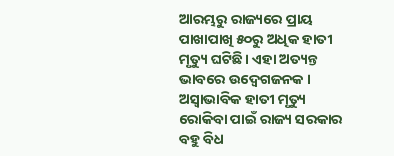ଆରମ୍ଭରୁ ରାଜ୍ୟରେ ପ୍ରାୟ ପାଖାପାଖି ୫୦ରୁ ଅଧିକ ହାତୀ ମୃତ୍ୟୁ ଘଟିଛି। ଏହା ଅତ୍ୟନ୍ତ ଭାବରେ ଉଦ୍ବେଗଜନକ । ଅସ୍ଵାଭାବିକ ହାତୀ ମୃତ୍ୟୁ ରୋକିବା ପାଇଁ ରାଜ୍ୟ ସରକାର ବହୁ ବିଧ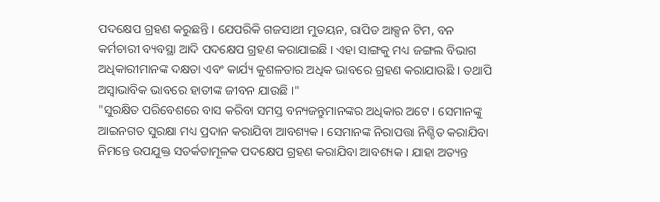ପଦକ୍ଷେପ ଗ୍ରହଣ କରୁଛନ୍ତି । ଯେପରିକି ଗଜସାଥୀ ମୁତୟନ, ରାପିଡ ଆକ୍ସନ ଟିମ, ବନ କର୍ମଚାରୀ ବ୍ୟବସ୍ଥା ଆଦି ପଦକ୍ଷେପ ଗ୍ରହଣ କରାଯାଇଛି । ଏହା ସାଙ୍ଗକୁ ମଧ୍ୟ ଜଙ୍ଗଲ ବିଭାଗ ଅଧିକାରୀମାନଙ୍କ ଦକ୍ଷତା ଏବଂ କାର୍ଯ୍ୟ କୁଶଳତାର ଅଧିକ ଭାବରେ ଗ୍ରହଣ କରାଯାଉଛି । ତଥାପି ଅସ୍ଵାଭାବିକ ଭାବରେ ହାତୀଙ୍କ ଜୀବନ ଯାଉଛି ।"
"ସୁରକ୍ଷିତ ପରିବେଶରେ ବାସ କରିବା ସମସ୍ତ ବନ୍ୟଜନ୍ତୁମାନଙ୍କର ଅଧିକାର ଅଟେ । ସେମାନଙ୍କୁ ଆଇନଗତ ସୁରକ୍ଷା ମଧ୍ୟ ପ୍ରଦାନ କରାଯିବା ଆବଶ୍ୟକ । ସେମାନଙ୍କ ନିରାପତ୍ତା ନିଶ୍ଚିତ କରାଯିବା ନିମନ୍ତେ ଉପଯୁକ୍ତ ସତର୍କତାମୂଳକ ପଦକ୍ଷେପ ଗ୍ରହଣ କରାଯିବା ଆବଶ୍ୟକ । ଯାହା ଅତ୍ୟନ୍ତ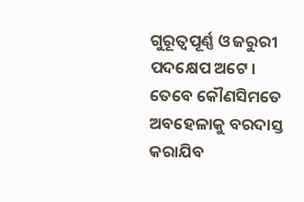ଗୁରୂତ୍ଵପୂର୍ଣ୍ଣ ଓ ଜରୁରୀ ପଦକ୍ଷେପ ଅଟେ । ତେବେ କୌଣସିମତେ ଅବହେଳାକୁ ବରଦାସ୍ତ କରାଯିବ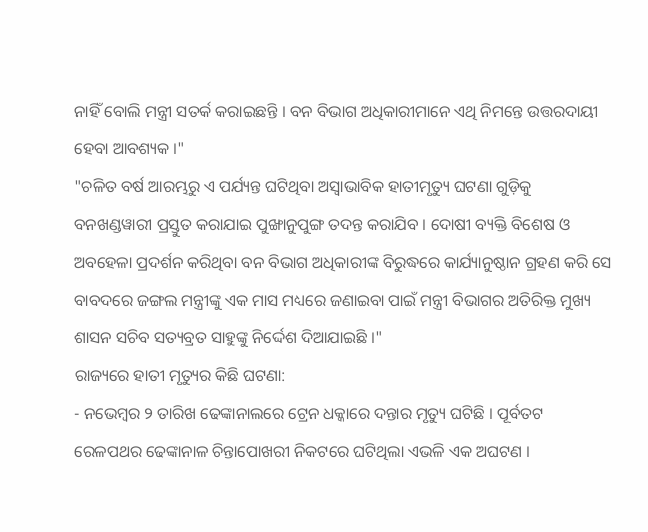ନାହିଁ ବୋଲି ମନ୍ତ୍ରୀ ସତର୍କ କରାଇଛନ୍ତି । ବନ ବିଭାଗ ଅଧିକାରୀମାନେ ଏଥି ନିମନ୍ତେ ଉତ୍ତରଦାୟୀ ହେବା ଆବଶ୍ୟକ ।"
"ଚଳିତ ବର୍ଷ ଆରମ୍ଭରୁ ଏ ପର୍ଯ୍ୟନ୍ତ ଘଟିଥିବା ଅସ୍ଵାଭାବିକ ହାତୀମୃତ୍ୟୁ ଘଟଣା ଗୁଡ଼ିକୁ ବନଖଣ୍ଡୱାରୀ ପ୍ରସ୍ତୁତ କରାଯାଇ ପୁଙ୍ଖାନୁପୁଙ୍ଗ ତଦନ୍ତ କରାଯିବ । ଦୋଷୀ ବ୍ୟକ୍ତି ବିଶେଷ ଓ ଅବହେଳା ପ୍ରଦର୍ଶନ କରିଥିବା ବନ ବିଭାଗ ଅଧିକାରୀଙ୍କ ବିରୁଦ୍ଧରେ କାର୍ଯ୍ୟାନୁଷ୍ଠାନ ଗ୍ରହଣ କରି ସେ ବାବଦରେ ଜଙ୍ଗଲ ମନ୍ତ୍ରୀଙ୍କୁ ଏକ ମାସ ମଧ୍ୟରେ ଜଣାଇବା ପାଇଁ ମନ୍ତ୍ରୀ ବିଭାଗର ଅତିରିକ୍ତ ମୁଖ୍ୟ ଶାସନ ସଚିବ ସତ୍ୟବ୍ରତ ସାହୁଙ୍କୁ ନିର୍ଦ୍ଦେଶ ଦିଆଯାଇଛି ।"
ରାଜ୍ୟରେ ହାତୀ ମୃତ୍ୟୁର କିଛି ଘଟଣା:
- ନଭେମ୍ବର ୨ ତାରିଖ ଢେଙ୍କାନାଲରେ ଟ୍ରେନ ଧକ୍କାରେ ଦନ୍ତାର ମୃତ୍ୟୁ ଘଟିଛି । ପୂର୍ବତଟ ରେଳପଥର ଢେଙ୍କାନାଳ ଚିନ୍ତାପୋଖରୀ ନିକଟରେ ଘଟିଥିଲା ଏଭଳି ଏକ ଅଘଟଣ ।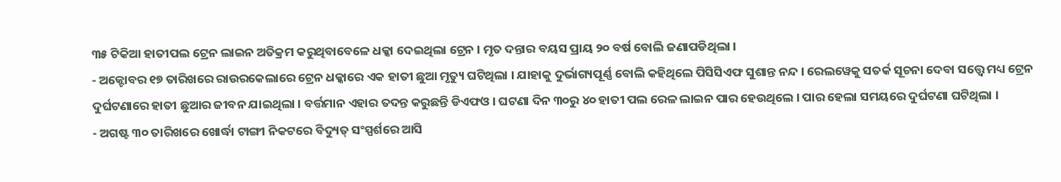୩୫ ଟିକିଆ ହାତୀପଲ ଟ୍ରେନ ଲାଇନ ଅତିକ୍ରମ କରୁଥିବାବେଳେ ଧକ୍କା ଦେଇଥିଲା ଟ୍ରେନ । ମୃତ ଦନ୍ତାର ବୟସ ପ୍ରାୟ ୨୦ ବର୍ଷ ବୋଲି ଜଣାପଡିଥିଲା ।
- ଅକ୍ଟୋବର ୧୭ ତାରିଖରେ ରାଉରକେଲାରେ ଟ୍ରେନ ଧକ୍କାରେ ଏକ ହାତୀ ଛୁଆ ମୃତ୍ୟୁ ଘଟିଥିଲା । ଯାହାକୁ ଦୁର୍ଭାଗ୍ୟପୂର୍ଣ୍ଣ ବୋଲି କହିଥିଲେ ପିସିସିଏଫ ସୁଶାନ୍ତ ନନ୍ଦ । ରେଲୱେକୁ ସତର୍କ ସୂଚନା ଦେବା ସତ୍ତ୍ୱେ ମଧ୍ୟ ଟ୍ରେନ ଦୁର୍ଘଟଣାରେ ହାତୀ ଛୁଆର ଜୀବନ ଯାଇଥିଲା । ବର୍ତ୍ତମାନ ଏହାର ତଦନ୍ତ କରୁଛନ୍ତି ଡିଏଫଓ । ଘଟଣା ଦିନ ୩୦ରୁ ୪୦ ହାତୀ ପଲ ରେଳ ଲାଇନ ପାର ହେଉଥିଲେ । ପାର ହେଲା ସମୟରେ ଦୁର୍ଘଟଣା ଘଟିଥିଲା ।
- ଅଗଷ୍ଟ ୩୦ ତାରିଖରେ ଖୋର୍ଦ୍ଧା ଟାଙ୍ଗୀ ନିକଟରେ ବିଦ୍ୟୁତ୍ ସଂସ୍ପର୍ଶରେ ଆସି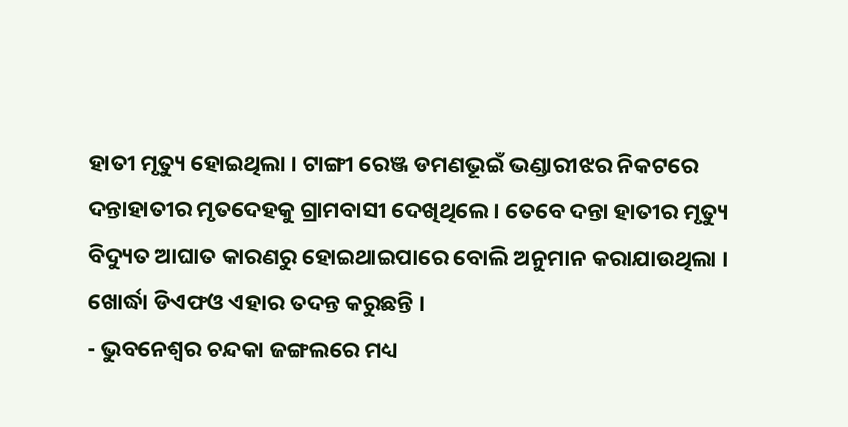ହାତୀ ମୃତ୍ୟୁ ହୋଇଥିଲା । ଟାଙ୍ଗୀ ରେଞ୍ଜ ଡମଣଭୂଇଁ ଭଣ୍ଡାରୀଝର ନିକଟରେ ଦନ୍ତାହାତୀର ମୃତଦେହକୁ ଗ୍ରାମବାସୀ ଦେଖିଥିଲେ । ତେବେ ଦନ୍ତା ହାତୀର ମୃତ୍ୟୁ ବିଦ୍ୟୁତ ଆଘାତ କାରଣରୁ ହୋଇଥାଇପାରେ ବୋଲି ଅନୁମାନ କରାଯାଉଥିଲା । ଖୋର୍ଦ୍ଧା ଡିଏଫଓ ଏହାର ତଦନ୍ତ କରୁଛନ୍ତି ।
- ଭୁବନେଶ୍ବର ଚନ୍ଦକା ଜଙ୍ଗଲରେ ମଧ୍ୟ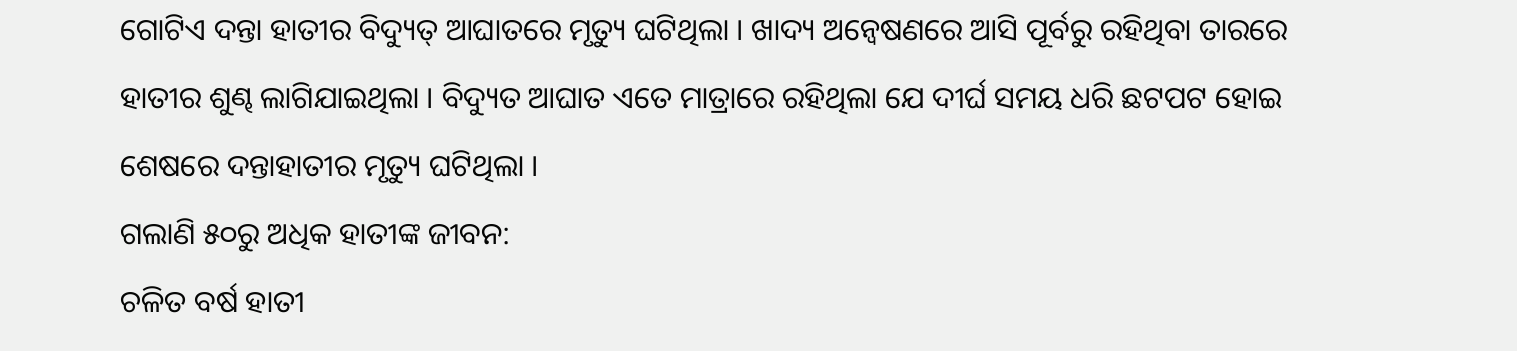ଗୋଟିଏ ଦନ୍ତା ହାତୀର ବିଦ୍ୟୁତ୍ ଆଘାତରେ ମୃତ୍ୟୁ ଘଟିଥିଲା । ଖାଦ୍ୟ ଅନ୍ୱେଷଣରେ ଆସି ପୂର୍ବରୁ ରହିଥିବା ତାରରେ ହାତୀର ଶୁଣ୍ଢ ଲାଗିଯାଇଥିଲା । ବିଦ୍ୟୁତ ଆଘାତ ଏତେ ମାତ୍ରାରେ ରହିଥିଲା ଯେ ଦୀର୍ଘ ସମୟ ଧରି ଛଟପଟ ହୋଇ ଶେଷରେ ଦନ୍ତାହାତୀର ମୃତ୍ୟୁ ଘଟିଥିଲା ।
ଗଲାଣି ୫୦ରୁ ଅଧିକ ହାତୀଙ୍କ ଜୀବନ:
ଚଳିତ ବର୍ଷ ହାତୀ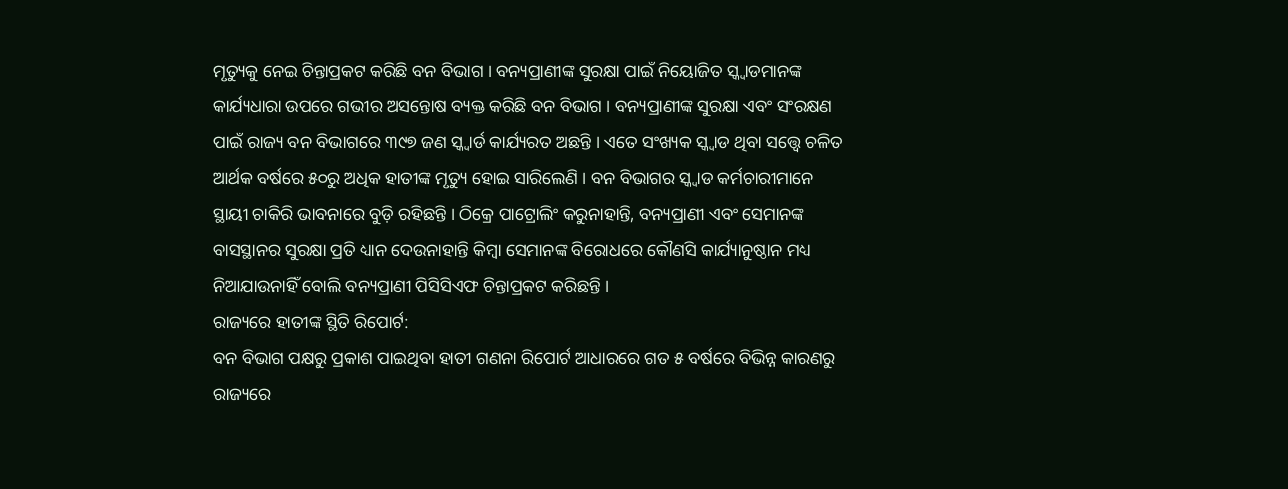ମୃତ୍ୟୁକୁ ନେଇ ଚିନ୍ତାପ୍ରକଟ କରିଛି ବନ ବିଭାଗ । ବନ୍ୟପ୍ରାଣୀଙ୍କ ସୁରକ୍ଷା ପାଇଁ ନିୟୋଜିତ ସ୍କ୍ୱାଡମାନଙ୍କ କାର୍ଯ୍ୟଧାରା ଉପରେ ଗଭୀର ଅସନ୍ତୋଷ ବ୍ୟକ୍ତ କରିଛି ବନ ବିଭାଗ । ବନ୍ୟପ୍ରାଣୀଙ୍କ ସୁରକ୍ଷା ଏବଂ ସଂରକ୍ଷଣ ପାଇଁ ରାଜ୍ୟ ବନ ବିଭାଗରେ ୩୯୭ ଜଣ ସ୍କ୍ୱାର୍ଡ କାର୍ଯ୍ୟରତ ଅଛନ୍ତି । ଏତେ ସଂଖ୍ୟକ ସ୍କ୍ୱାଡ ଥିବା ସତ୍ତ୍ୱେ ଚଳିତ ଆର୍ଥକ ବର୍ଷରେ ୫୦ରୁ ଅଧିକ ହାତୀଙ୍କ ମୃତ୍ୟୁ ହୋଇ ସାରିଲେଣି । ବନ ବିଭାଗର ସ୍କ୍ୱାଡ କର୍ମଚାରୀମାନେ ସ୍ଥାୟୀ ଚାକିରି ଭାବନାରେ ବୁଡ଼ି ରହିଛନ୍ତି । ଠିକ୍ରେ ପାଟ୍ରୋଲିଂ କରୁନାହାନ୍ତି, ବନ୍ୟପ୍ରାଣୀ ଏବଂ ସେମାନଙ୍କ ବାସସ୍ଥାନର ସୁରକ୍ଷା ପ୍ରତି ଧ୍ୟାନ ଦେଉନାହାନ୍ତି କିମ୍ବା ସେମାନଙ୍କ ବିରୋଧରେ କୌଣସି କାର୍ଯ୍ୟାନୁଷ୍ଠାନ ମଧ୍ୟ ନିଆଯାଉନାହିଁ ବୋଲି ବନ୍ୟପ୍ରାଣୀ ପିସିସିଏଫ ଚିନ୍ତାପ୍ରକଟ କରିଛନ୍ତି ।
ରାଜ୍ୟରେ ହାତୀଙ୍କ ସ୍ଥିତି ରିପୋର୍ଟ:
ବନ ବିଭାଗ ପକ୍ଷରୁ ପ୍ରକାଶ ପାଇଥିବା ହାତୀ ଗଣନା ରିପୋର୍ଟ ଆଧାରରେ ଗତ ୫ ବର୍ଷରେ ବିଭିନ୍ନ କାରଣରୁ ରାଜ୍ୟରେ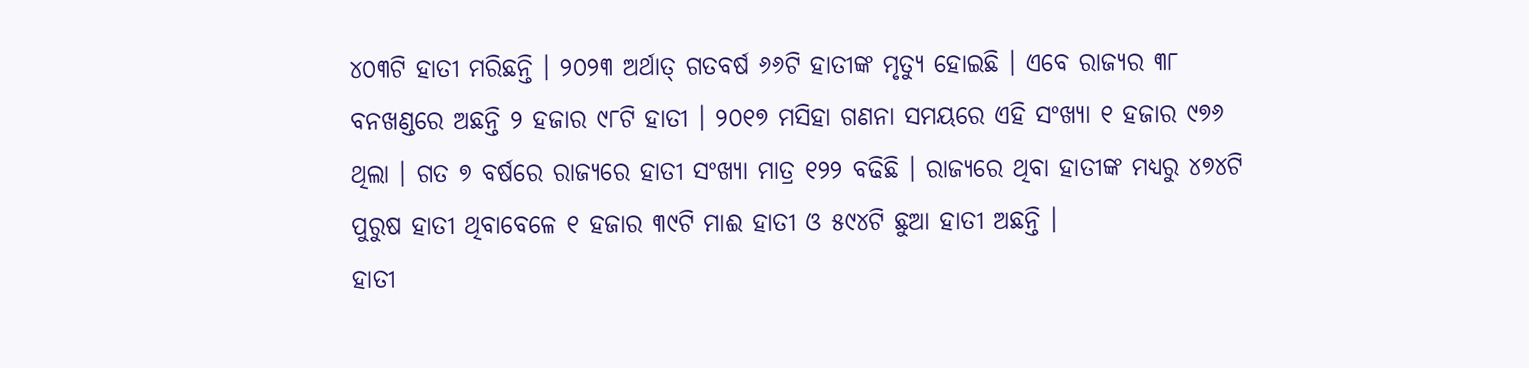୪୦୩ଟି ହାତୀ ମରିଛନ୍ତି । ୨୦୨୩ ଅର୍ଥାତ୍ ଗତବର୍ଷ ୬୬ଟି ହାତୀଙ୍କ ମୃତ୍ୟୁ ହୋଇଛି । ଏବେ ରାଜ୍ୟର ୩୮ ବନଖଣ୍ଡରେ ଅଛନ୍ତି ୨ ହଜାର ୯୮ଟି ହାତୀ । ୨୦୧୭ ମସିହା ଗଣନା ସମୟରେ ଏହି ସଂଖ୍ୟା ୧ ହଜାର ୯୭୬ ଥିଲା । ଗତ ୭ ବର୍ଷରେ ରାଜ୍ୟରେ ହାତୀ ସଂଖ୍ୟା ମାତ୍ର ୧୨୨ ବଢିଛି । ରାଜ୍ୟରେ ଥିବା ହାତୀଙ୍କ ମଧ୍ୟରୁ ୪୭୪ଟି ପୁରୁଷ ହାତୀ ଥିବାବେଳେ ୧ ହଜାର ୩୯ଟି ମାଈ ହାତୀ ଓ ୫୯୪ଟି ଛୁଆ ହାତୀ ଅଛନ୍ତି ।
ହାତୀ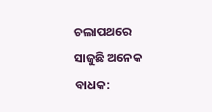ଚଲାପଥରେ ସାଜୁଛି ଅନେକ ବାଧକ: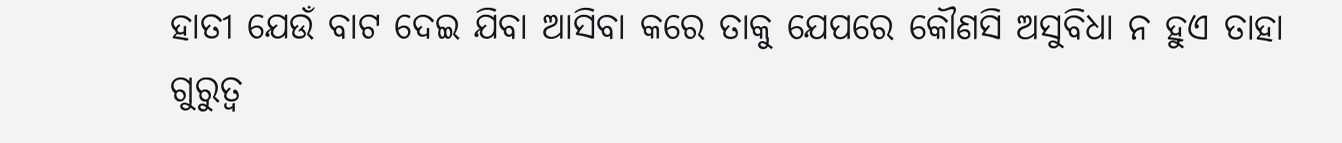ହାତୀ ଯେଉଁ ବାଟ ଦେଇ ଯିବା ଆସିବା କରେ ତାକୁ ଯେପରେ କୌଣସି ଅସୁବିଧା ନ ହୁଏ ତାହା ଗୁରୁତ୍ୱ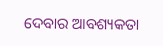ଦେବାର ଆବଶ୍ୟକତା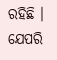ରହିଛି । ଯେପରି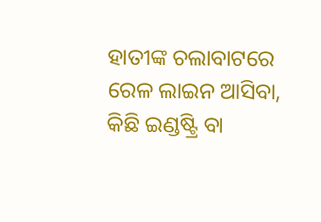ହାତୀଙ୍କ ଚଲାବାଟରେ ରେଳ ଲାଇନ ଆସିବା, କିଛି ଇଣ୍ଡଷ୍ଟ୍ରି ବା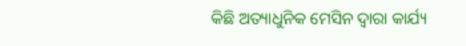କିଛି ଅତ୍ୟାଧୁନିକ ମେସିନ ଦ୍ବାରା କାର୍ଯ୍ୟ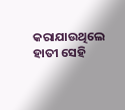କରାଯାଉଥିଲେ ହାତୀ ସେହି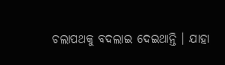ଚଲାପଥକୁ ବଦଲାଇ ଦେଇଥାନ୍ତି । ଯାହା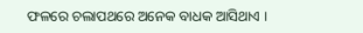ଫଳରେ ଚଲାପଥରେ ଅନେକ ବାଧକ ଆସିଥାଏ ।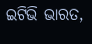ଇଟିଭି ଭାରତ,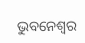ଭୁବନେଶ୍ବର